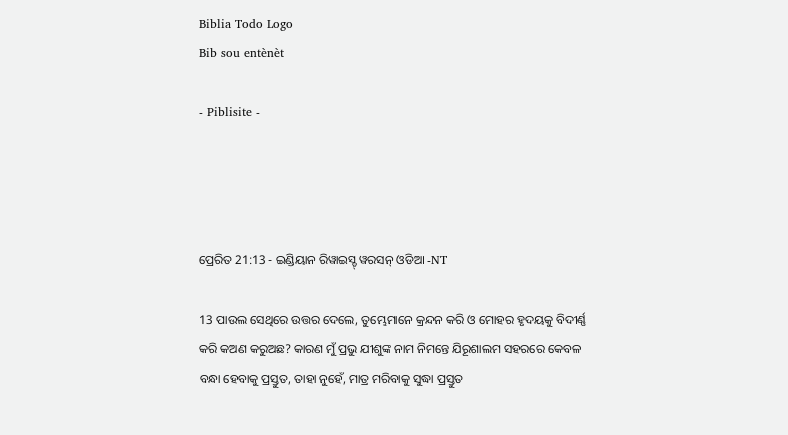Biblia Todo Logo
Bib sou entènèt

- Piblisite -




ପ୍ରେରିତ 21:13 - ଇଣ୍ଡିୟାନ ରିୱାଇସ୍ଡ୍ ୱରସନ୍ ଓଡିଆ -NT

13 ପାଉଲ ସେଥିରେ ଉତ୍ତର ଦେଲେ, ତୁମ୍ଭେମାନେ କ୍ରନ୍ଦନ କରି ଓ ମୋହର ହୃଦୟକୁ ବିଦୀର୍ଣ୍ଣ କରି କଅଣ କରୁଅଛ? କାରଣ ମୁଁ ପ୍ରଭୁ ଯୀଶୁଙ୍କ ନାମ ନିମନ୍ତେ ଯିରୂଶାଲମ ସହରରେ କେବଳ ବନ୍ଧା ହେବାକୁ ପ୍ରସ୍ତୁତ, ତାହା ନୁହେଁ, ମାତ୍ର ମରିବାକୁ ସୁଦ୍ଧା ପ୍ରସ୍ତୁତ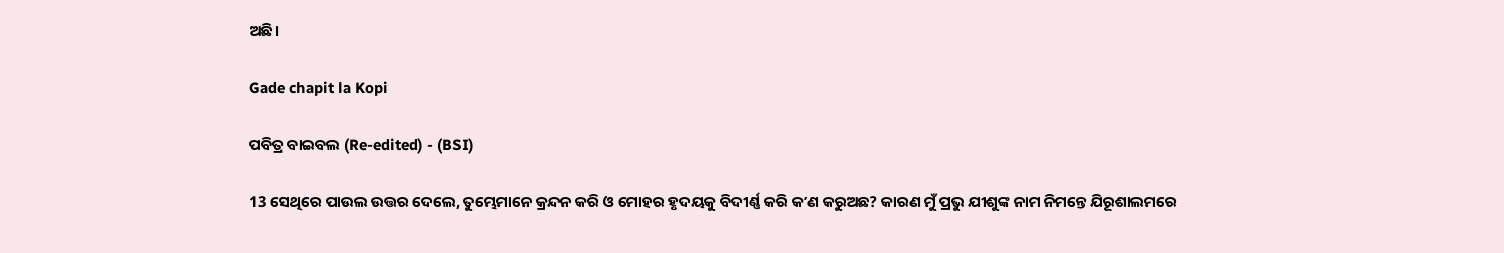ଅଛି।

Gade chapit la Kopi

ପବିତ୍ର ବାଇବଲ (Re-edited) - (BSI)

13 ସେଥିରେ ପାଉଲ ଉତ୍ତର ଦେଲେ, ତୁମ୍ଭେମାନେ କ୍ରନ୍ଦନ କରି ଓ ମୋହର ହୃଦୟକୁ ବିଦୀର୍ଣ୍ଣ କରି କʼଣ କରୁଅଛ? କାରଣ ମୁଁ ପ୍ରଭୁ ଯୀଶୁଙ୍କ ନାମ ନିମନ୍ତେ ଯିରୂଶାଲମରେ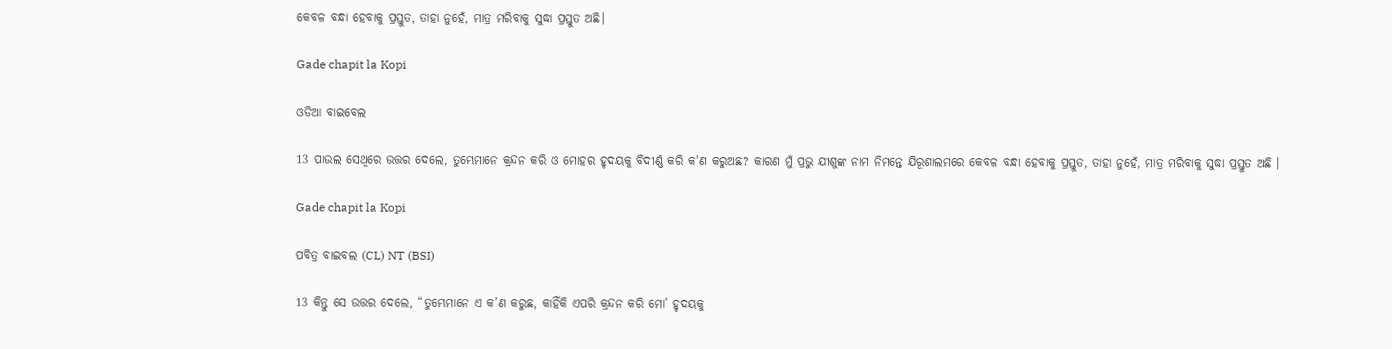କେବଳ ବନ୍ଧା ହେବାକୁ ପ୍ରସ୍ତୁତ, ତାହା ନୁହେଁ, ମାତ୍ର ମରିବାକୁ ସୁଦ୍ଧା ପ୍ରସ୍ତୁତ ଅଛି।

Gade chapit la Kopi

ଓଡିଆ ବାଇବେଲ

13 ପାଉଲ ସେଥିରେ ଉତ୍ତର ଦେଲେ, ତୁମ୍ଭେମାନେ କ୍ରନ୍ଦନ କରି ଓ ମୋହର ହୃଦୟକୁ ବିଦୀର୍ଣ୍ଣ କରି କ'ଣ କରୁଅଛ? କାରଣ ମୁଁ ପ୍ରଭୁ ଯୀଶୁଙ୍କ ନାମ ନିମନ୍ତେ ଯିରୂଶାଲମରେ କେବଳ ବନ୍ଧା ହେବାକୁ ପ୍ରସ୍ତୁତ, ତାହା ନୁହେଁ, ମାତ୍ର ମରିବାକୁ ସୁଦ୍ଧା ପ୍ରସ୍ତୁତ ଅଛି ।

Gade chapit la Kopi

ପବିତ୍ର ବାଇବଲ (CL) NT (BSI)

13 କିନ୍ତୁ ସେ ଉତ୍ତର ଦେଲେ, “ତୁମ୍ଭେମାନେ ଏ କ’ଣ କରୁଛ, କାହିଁକି ଏପରି କ୍ରନ୍ଦନ କରି ମୋ’ ହୃଦୟକୁ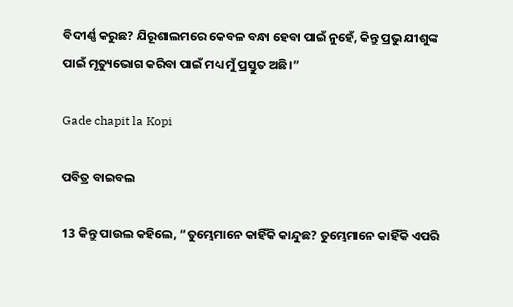ବିଦୀର୍ଣ୍ଣ କରୁଛ? ଯିରୂଶାଲମରେ କେବଳ ବନ୍ଧା ହେବା ପାଇଁ ନୁହେଁ, କିନ୍ତୁ ପ୍ରଭୁ ଯୀଶୁଙ୍କ ପାଇଁ ମୃତ୍ୟୁଭୋଗ କରିବା ପାଇଁ ମଧ୍ୟ ମୁଁ ପ୍ରସ୍ତୁତ ଅଛି।”

Gade chapit la Kopi

ପବିତ୍ର ବାଇବଲ

13 କିନ୍ତୁ ପାଉଲ କହିଲେ, “ତୁମ୍ଭେମାନେ କାହିଁକି କାନ୍ଦୁଛ? ତୁମ୍ଭେମାନେ କାହିଁକି ଏପରି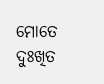ମୋତେ ଦୁଃଖିତ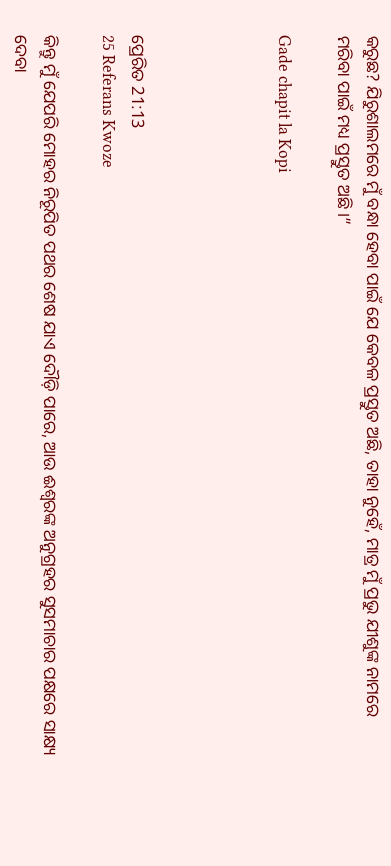କରୁଛ? ଯିରୁଶାଲମରେ ମୁଁ ବନ୍ଧା ହେବା ପାଇଁ ଯେ କେବଳ ପ୍ରସ୍ତୁତ ଅଛି, ତାହା ନୁହେଁ, ମାତ୍ର ମୁଁ ପ୍ରଭୁ ଯୀଶୁଙ୍କ ନାମରେ ମରିବା ପାଇଁ ମଧ୍ୟ ପ୍ରସ୍ତୁତ ଅଛି।”

Gade chapit la Kopi




ପ୍ରେରିତ 21:13
25 Referans Kwoze

କିନ୍ତୁ ମୁଁ ଯେପରି ମୋହର ନିରୂପିତ ପଥର ଶେଷ ଯାଏ ଦୌଡ଼ି ପାରେ, ଆଉ ଈଶ୍ବରଙ୍କ ଅନୁଗ୍ରହର ସୁସମାଚାର ପକ୍ଷରେ ସାକ୍ଷ୍ୟ ଦେବା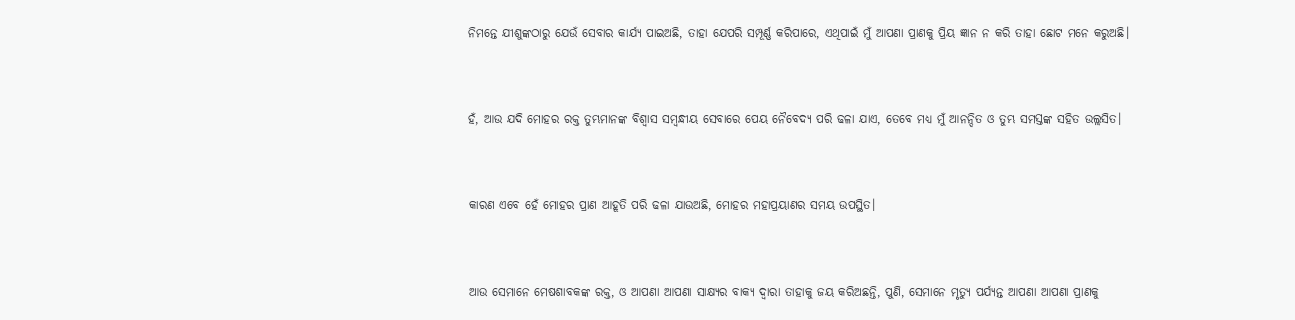ନିମନ୍ତେ ଯୀଶୁଙ୍କଠାରୁ ଯେଉଁ ସେବାର କାର୍ଯ୍ୟ ପାଇଅଛି, ତାହା ଯେପରି ସମ୍ପୂର୍ଣ୍ଣ କରିପାରେ, ଏଥିପାଇଁ ମୁଁ ଆପଣା ପ୍ରାଣକୁ ପ୍ରିୟ ଜ୍ଞାନ ନ କରି ତାହା ଛୋଟ ମନେ କରୁଅଛି।


ହଁ, ଆଉ ଯଦି ମୋହର ରକ୍ତ ତୁମ୍ଭମାନଙ୍କ ବିଶ୍ୱାସ ସମ୍ବନ୍ଧୀୟ ସେବାରେ ପେୟ ନୈବେଦ୍ୟ ପରି ଢଳା ଯାଏ, ତେବେ ମଧ୍ୟ ମୁଁ ଆନନ୍ଦିତ ଓ ତୁମ୍ଭ ସମସ୍ତଙ୍କ ସହିତ ଉଲ୍ଲସିତ।


କାରଣ ଏବେ ହେଁ ମୋହର ପ୍ରାଣ ଆହୂତି ପରି ଢଳା ଯାଉଅଛି, ମୋହର ମହାପ୍ରୟାଣର ସମୟ ଉପସ୍ଥିତ।


ଆଉ ସେମାନେ ମେଷଶାବକଙ୍କ ରକ୍ତ, ଓ ଆପଣା ଆପଣା ସାକ୍ଷ୍ୟର ବାକ୍ୟ ଦ୍ୱାରା ତାହାକୁ ଜୟ କରିଅଛନ୍ତି, ପୁଣି, ସେମାନେ ମୃତ୍ୟୁ ପର୍ଯ୍ୟନ୍ତ ଆପଣା ଆପଣା ପ୍ରାଣକୁ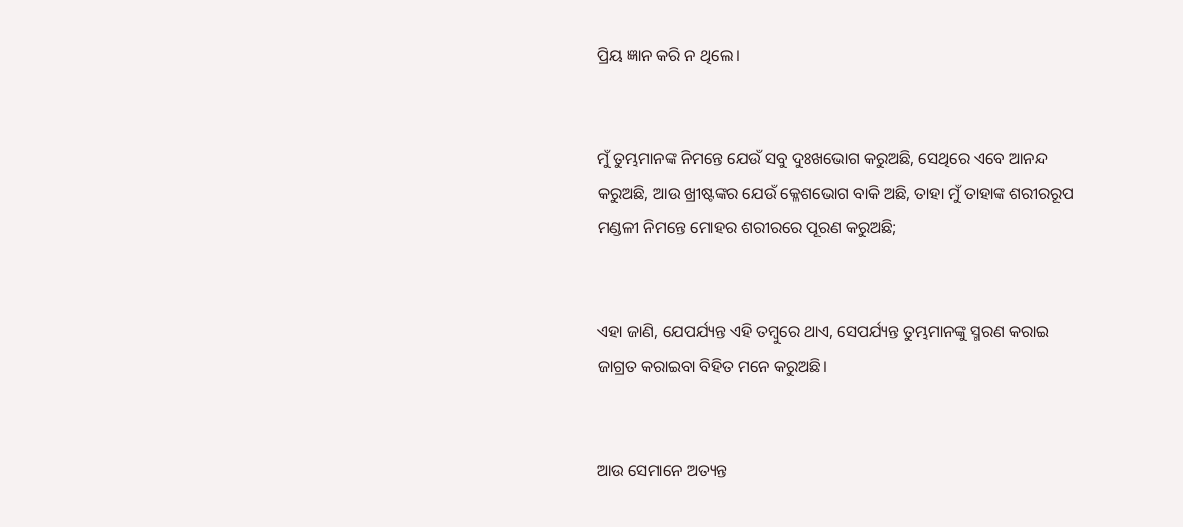ପ୍ରିୟ ଜ୍ଞାନ କରି ନ ଥିଲେ।


ମୁଁ ତୁମ୍ଭମାନଙ୍କ ନିମନ୍ତେ ଯେଉଁ ସବୁ ଦୁଃଖଭୋଗ କରୁଅଛି, ସେଥିରେ ଏବେ ଆନନ୍ଦ କରୁଅଛି, ଆଉ ଖ୍ରୀଷ୍ଟଙ୍କର ଯେଉଁ କ୍ଳେଶଭୋଗ ବାକି ଅଛି, ତାହା ମୁଁ ତାହାଙ୍କ ଶରୀରରୂପ ମଣ୍ଡଳୀ ନିମନ୍ତେ ମୋହର ଶରୀରରେ ପୂରଣ କରୁଅଛି;


ଏହା ଜାଣି, ଯେପର୍ଯ୍ୟନ୍ତ ଏହି ତମ୍ବୁରେ ଥାଏ, ସେପର୍ଯ୍ୟନ୍ତ ତୁମ୍ଭମାନଙ୍କୁ ସ୍ମରଣ କରାଇ ଜାଗ୍ରତ କରାଇବା ବିହିତ ମନେ କରୁଅଛି।


ଆଉ ସେମାନେ ଅତ୍ୟନ୍ତ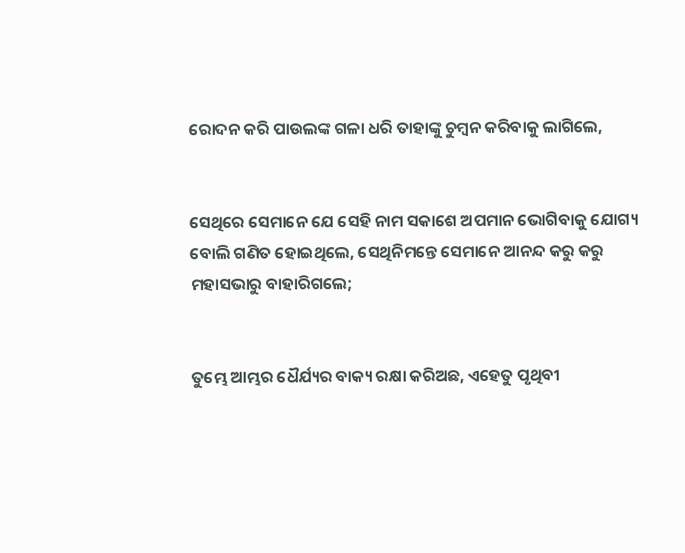ରୋଦନ କରି ପାଉଲଙ୍କ ଗଳା ଧରି ତାହାଙ୍କୁ ଚୁମ୍ବନ କରିବାକୁ ଲାଗିଲେ,


ସେଥିରେ ସେମାନେ ଯେ ସେହି ନାମ ସକାଶେ ଅପମାନ ଭୋଗିବାକୁ ଯୋଗ୍ୟ ବୋଲି ଗଣିତ ହୋଇଥିଲେ, ସେଥିନିମନ୍ତେ ସେମାନେ ଆନନ୍ଦ କରୁ କରୁ ମହାସଭାରୁ ବାହାରିଗଲେ;


ତୁମ୍ଭେ ଆମ୍ଭର ଧୈର୍ଯ୍ୟର ବାକ୍ୟ ରକ୍ଷା କରିଅଛ, ଏହେତୁ ପୃଥିବୀ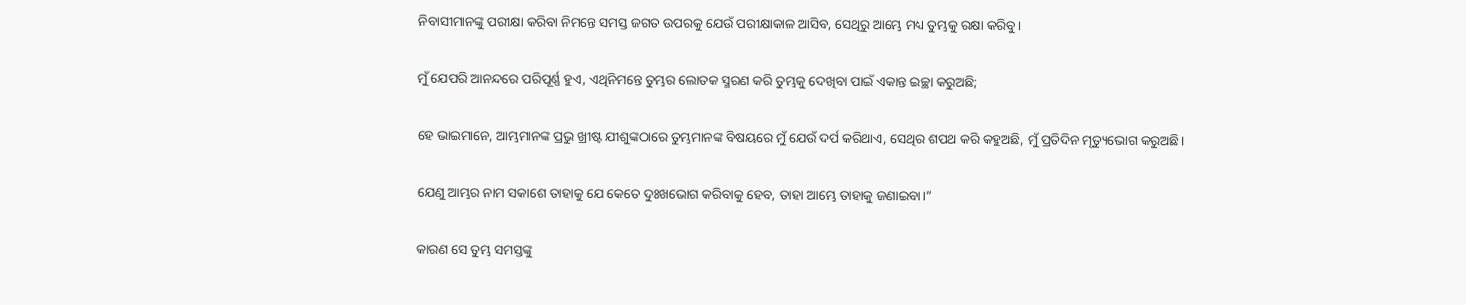ନିବାସୀମାନଙ୍କୁ ପରୀକ୍ଷା କରିବା ନିମନ୍ତେ ସମସ୍ତ ଜଗତ ଉପରକୁ ଯେଉଁ ପରୀକ୍ଷାକାଳ ଆସିବ, ସେଥିରୁ ଆମ୍ଭେ ମଧ୍ୟ ତୁମ୍ଭକୁ ରକ୍ଷା କରିବୁ।


ମୁଁ ଯେପରି ଆନନ୍ଦରେ ପରିପୂର୍ଣ୍ଣ ହୁଏ, ଏଥିନିମନ୍ତେ ତୁମ୍ଭର ଲୋତକ ସ୍ମରଣ କରି ତୁମ୍ଭକୁ ଦେଖିବା ପାଇଁ ଏକାନ୍ତ ଇଚ୍ଛା କରୁଅଛି;


ହେ ଭାଇମାନେ, ଆମ୍ଭମାନଙ୍କ ପ୍ରଭୁ ଖ୍ରୀଷ୍ଟ ଯୀଶୁଙ୍କଠାରେ ତୁମ୍ଭମାନଙ୍କ ବିଷୟରେ ମୁଁ ଯେଉଁ ଦର୍ପ କରିଥାଏ, ସେଥିର ଶପଥ କରି କହୁଅଛି, ମୁଁ ପ୍ରତିଦିନ ମୃତ୍ୟୁଭୋଗ କରୁଅଛି।


ଯେଣୁ ଆମ୍ଭର ନାମ ସକାଶେ ତାହାକୁ ଯେ କେତେ ଦୁଃଖଭୋଗ କରିବାକୁ ହେବ, ତାହା ଆମ୍ଭେ ତାହାକୁ ଜଣାଇବା।”


କାରଣ ସେ ତୁମ୍ଭ ସମସ୍ତଙ୍କୁ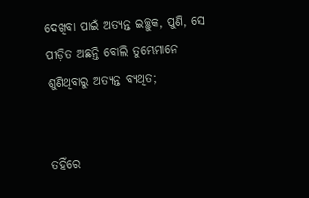ଦେଖିବା ପାଇଁ ଅତ୍ୟନ୍ତ ଇଚ୍ଛୁକ, ପୁଣି, ସେ ପୀଡ଼ିତ ଅଛନ୍ତି ବୋଲି ତୁମ୍ଭେମାନେ ଶୁଣିଥିବାରୁ ଅତ୍ୟନ୍ତ ବ୍ୟଥିତ;


ତହିଁରେ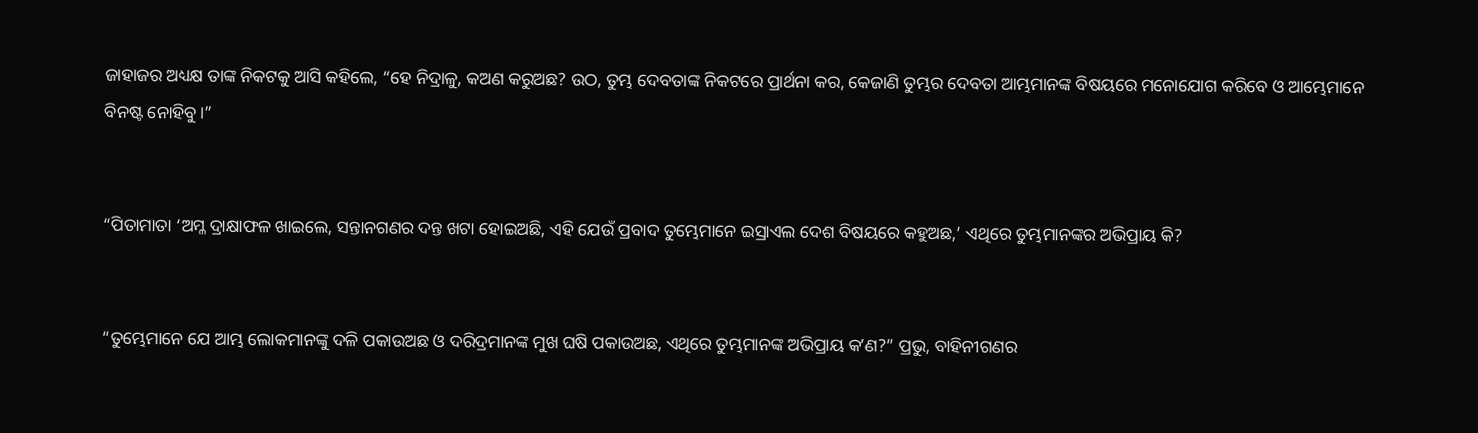ଜାହାଜର ଅଧ୍ୟକ୍ଷ ତାଙ୍କ ନିକଟକୁ ଆସି କହିଲେ, “ହେ ନିଦ୍ରାଳୁ, କଅଣ କରୁଅଛ? ଉଠ, ତୁମ୍ଭ ଦେବତାଙ୍କ ନିକଟରେ ପ୍ରାର୍ଥନା କର, କେଜାଣି ତୁମ୍ଭର ଦେବତା ଆମ୍ଭମାନଙ୍କ ବିଷୟରେ ମନୋଯୋଗ କରିବେ ଓ ଆମ୍ଭେମାନେ ବିନଷ୍ଟ ନୋହିବୁ।”


“ପିତାମାତା ‘ଅମ୍ଳ ଦ୍ରାକ୍ଷାଫଳ ଖାଇଲେ, ସନ୍ତାନଗଣର ଦନ୍ତ ଖଟା ହୋଇଅଛି, ଏହି ଯେଉଁ ପ୍ରବାଦ ତୁମ୍ଭେମାନେ ଇସ୍ରାଏଲ ଦେଶ ବିଷୟରେ କହୁଅଛ,’ ଏଥିରେ ତୁମ୍ଭମାନଙ୍କର ଅଭିପ୍ରାୟ କି?


“ତୁମ୍ଭେମାନେ ଯେ ଆମ୍ଭ ଲୋକମାନଙ୍କୁ ଦଳି ପକାଉଅଛ ଓ ଦରିଦ୍ରମାନଙ୍କ ମୁଖ ଘଷି ପକାଉଅଛ, ଏଥିରେ ତୁମ୍ଭମାନଙ୍କ ଅଭିପ୍ରାୟ କʼଣ?” ପ୍ରଭୁ, ବାହିନୀଗଣର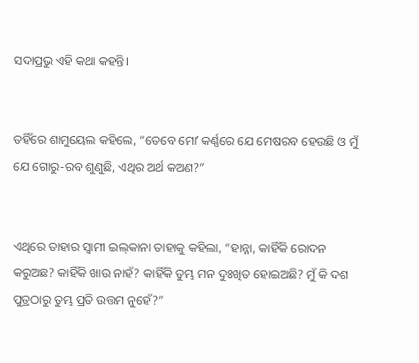ସଦାପ୍ରଭୁ ଏହି କଥା କହନ୍ତି।


ତହିଁରେ ଶାମୁୟେଲ କହିଲେ, “ତେବେ ମୋʼ କର୍ଣ୍ଣରେ ଯେ ମେଷରବ ହେଉଛି ଓ ମୁଁ ଯେ ଗୋରୁ-ରବ ଶୁଣୁଛି, ଏଥିର ଅର୍ଥ କଅଣ?”


ଏଥିରେ ତାହାର ସ୍ୱାମୀ ଇଲ୍‍କାନା ତାହାକୁ କହିଲା, “ହାନ୍ନା, କାହିଁକି ରୋଦନ କରୁଅଛ? କାହିଁକି ଖାଉ ନାହଁ? କାହିଁକି ତୁମ୍ଭ ମନ ଦୁଃଖିତ ହୋଇଅଛି? ମୁଁ କି ଦଶ ପୁତ୍ରଠାରୁ ତୁମ୍ଭ ପ୍ରତି ଉତ୍ତମ ନୁହେଁ?”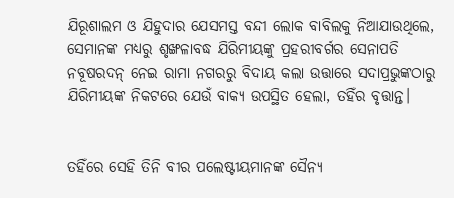ଯିରୂଶାଲମ ଓ ଯିହୁଦାର ଯେସମସ୍ତ ବନ୍ଦୀ ଲୋକ ବାବିଲକୁ ନିଆଯାଉଥିଲେ, ସେମାନଙ୍କ ମଧ୍ୟରୁ ଶୃଙ୍ଖଳାବଦ୍ଧ ଯିରିମୀୟଙ୍କୁ ପ୍ରହରୀବର୍ଗର ସେନାପତି ନବୂଷରଦନ୍‍ ନେଇ ରାମା ନଗରରୁ ବିଦାୟ କଲା ଉତ୍ତାରେ ସଦାପ୍ରଭୁଙ୍କଠାରୁ ଯିରିମୀୟଙ୍କ ନିକଟରେ ଯେଉଁ ବାକ୍ୟ ଉପସ୍ଥିତ ହେଲା, ତହିଁର ବୃତ୍ତାନ୍ତ।


ତହିଁରେ ସେହି ତିନି ବୀର ପଲେଷ୍ଟୀୟମାନଙ୍କ ସୈନ୍ୟ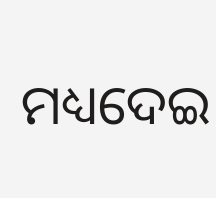ମଧ୍ୟଦେଇ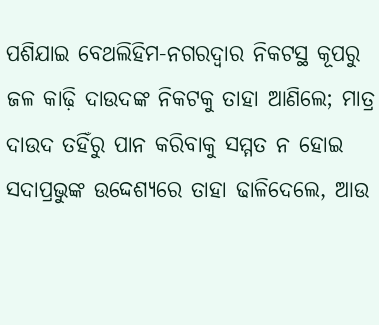ପଶିଯାଇ ବେଥଲିହିମ-ନଗରଦ୍ୱାର ନିକଟସ୍ଥ କୂପରୁ ଜଳ କାଢ଼ି ଦାଉଦଙ୍କ ନିକଟକୁ ତାହା ଆଣିଲେ; ମାତ୍ର ଦାଉଦ ତହିଁରୁ ପାନ କରିବାକୁ ସମ୍ମତ ନ ହୋଇ ସଦାପ୍ରଭୁଙ୍କ ଉଦ୍ଦେଶ୍ୟରେ ତାହା ଢାଳିଦେଲେ, ଆଉ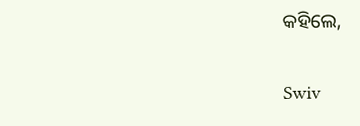କହିଲେ,


Swiv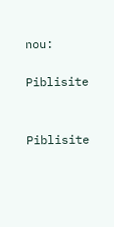nou:

Piblisite


Piblisite